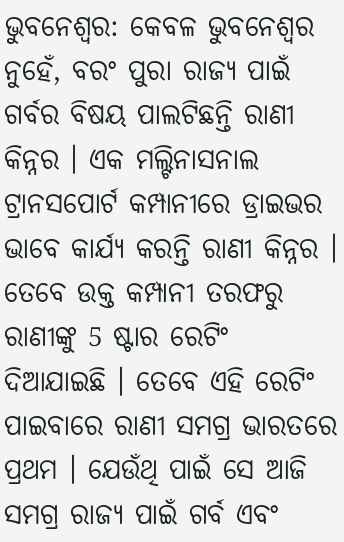ଭୁବନେଶ୍ବର: କେବଳ ଭୁବନେଶ୍ବର ନୁହେଁ, ବରଂ ପୁରା ରାଜ୍ୟ ପାଇଁ ଗର୍ବର ବିଷୟ ପାଲଟିଛନ୍ତି ରାଣୀ କିନ୍ନର । ଏକ ମଲ୍ଟିନାସନାଲ ଟ୍ରାନସପୋର୍ଟ କମ୍ପାନୀରେ ଡ୍ରାଇଭର ଭାବେ କାର୍ଯ୍ୟ କରନ୍ତି ରାଣୀ କିନ୍ନର । ତେବେ ଉକ୍ତ କମ୍ପାନୀ ତରଫରୁ ରାଣୀଙ୍କୁ 5 ଷ୍ଟାର ରେଟିଂ ଦିଆଯାଇଛି । ତେବେ ଏହି ରେଟିଂ ପାଇବାରେ ରାଣୀ ସମଗ୍ର ଭାରତରେ ପ୍ରଥମ । ଯେଉଁଥି ପାଇଁ ସେ ଆଜି ସମଗ୍ର ରାଜ୍ୟ ପାଇଁ ଗର୍ବ ଏବଂ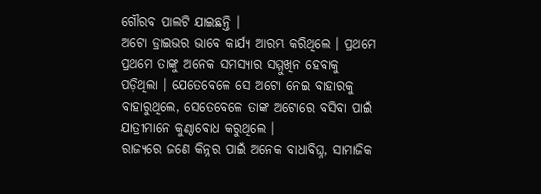ଗୌରବ ପାଲଟି ଯାଇଛନ୍ତି ।
ଅଟୋ ଡ୍ରାଇଭର ଭାବେ କାର୍ଯ୍ୟ ଆରମ୍ଭ କରିଥିଲେ । ପ୍ରଥମେ ପ୍ରଥମେ ତାଙ୍କୁ ଅନେକ ସମସ୍ୟାର ସମ୍ମୁଖିନ ହେବାକୁ ପଡ଼ିଥିଲା । ଯେତେବେଳେ ସେ ଅଟୋ ନେଇ ବାହାରକୁ ବାହାରୁଥିଲେ, ସେତେବେଳେ ତାଙ୍କ ଅଟୋରେ ବସିବା ପାଇଁ ଯାତ୍ରୀମାନେ କୁଣ୍ଠାବୋଧ କରୁଥିଲେ ।
ରାଜ୍ୟରେ ଜଣେ କିନ୍ନର ପାଇଁ ଅନେକ ବାଧାବିଘ୍ନ, ସାମାଜିକ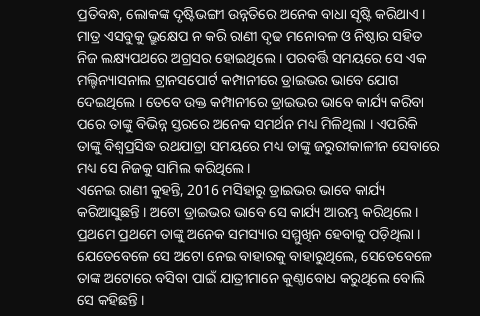ପ୍ରତିବନ୍ଧ, ଲୋକଙ୍କ ଦୃଷ୍ଟିଭଙ୍ଗୀ ଉନ୍ନତିରେ ଅନେକ ବାଧା ସୃଷ୍ଟି କରିଥାଏ । ମାତ୍ର ଏସବୁକୁ ଭ୍ରୁକ୍ଷେପ ନ କରି ରାଣୀ ଦୃଢ ମନୋବଳ ଓ ନିଷ୍ଠାର ସହିତ ନିଜ ଲକ୍ଷ୍ୟପଥରେ ଅଗ୍ରସର ହୋଇଥିଲେ । ପରବର୍ତ୍ତି ସମୟରେ ସେ ଏକ ମଲ୍ଟିନ୍ୟାସନାଲ ଟ୍ରାନସପୋର୍ଟ କମ୍ପାନୀରେ ଡ୍ରାଇଭର ଭାବେ ଯୋଗ ଦେଇଥିଲେ । ତେବେ ଉକ୍ତ କମ୍ପାନୀରେ ଡ୍ରାଇଭର ଭାବେ କାର୍ଯ୍ୟ କରିବା ପରେ ତାଙ୍କୁ ବିଭିନ୍ନ ସ୍ତରରେ ଅନେକ ସମର୍ଥନ ମଧ୍ୟ ମିଳିଥିଲା । ଏପରିକି ତାଙ୍କୁ ବିଶ୍ବପ୍ରସିଦ୍ଧ ରଥଯାତ୍ରା ସମୟରେ ମଧ୍ୟ ତାଙ୍କୁ ଜରୁରୀକାଳୀନ ସେବାରେ ମଧ୍ୟ ସେ ନିଜକୁ ସାମିଲ କରିଥିଲେ ।
ଏନେଇ ରାଣୀ କୁହନ୍ତି, 2016 ମସିହାରୁ ଡ୍ରାଇଭର ଭାବେ କାର୍ଯ୍ୟ କରିଆସୁଛନ୍ତି । ଅଟୋ ଡ୍ରାଇଭର ଭାବେ ସେ କାର୍ଯ୍ୟ ଆରମ୍ଭ କରିଥିଲେ । ପ୍ରଥମେ ପ୍ରଥମେ ତାଙ୍କୁ ଅନେକ ସମସ୍ୟାର ସମ୍ମୁଖିନ ହେବାକୁ ପଡ଼ିଥିଲା । ଯେତେବେଳେ ସେ ଅଟୋ ନେଇ ବାହାରକୁ ବାହାରୁଥିଲେ, ସେତେବେଳେ ତାଙ୍କ ଅଟୋରେ ବସିବା ପାଇଁ ଯାତ୍ରୀମାନେ କୁଣ୍ଠାବୋଧ କରୁଥିଲେ ବୋଲି ସେ କହିଛନ୍ତି ।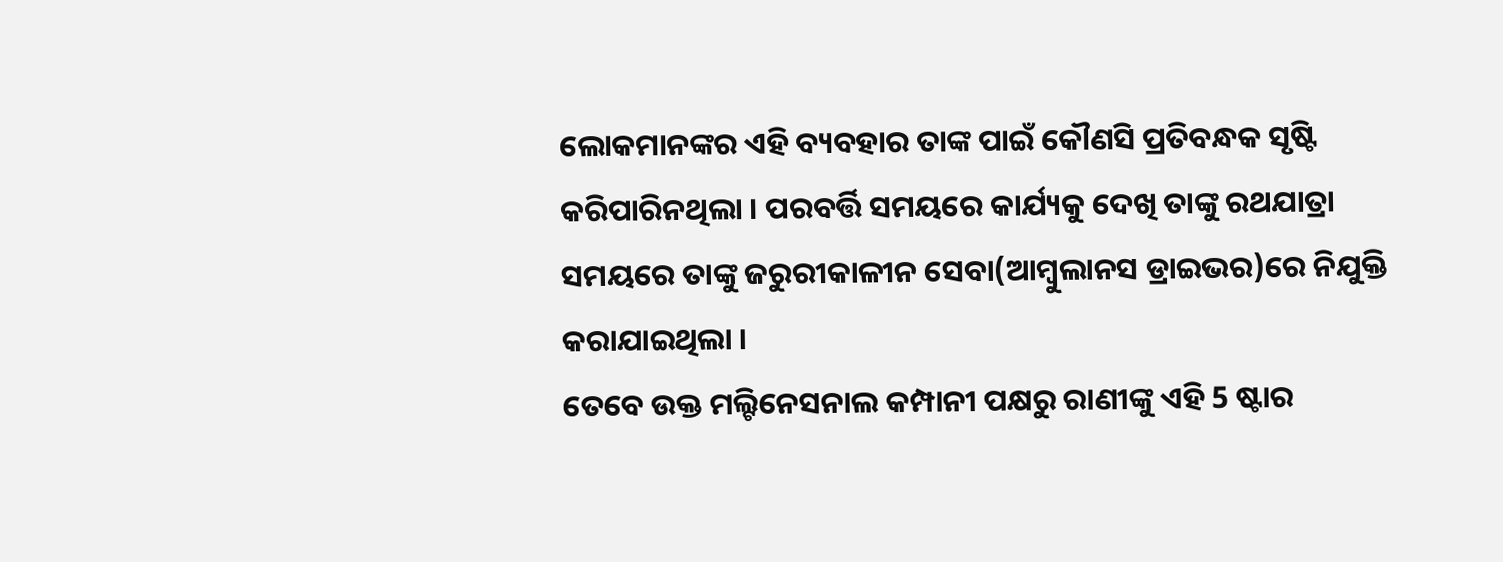ଲୋକମାନଙ୍କର ଏହି ବ୍ୟବହାର ତାଙ୍କ ପାଇଁ କୌଣସି ପ୍ରତିବନ୍ଧକ ସୃଷ୍ଟି କରିପାରିନଥିଲା । ପରବର୍ତ୍ତି ସମୟରେ କାର୍ଯ୍ୟକୁ ଦେଖି ତାଙ୍କୁ ରଥଯାତ୍ରା ସମୟରେ ତାଙ୍କୁ ଜରୁରୀକାଳୀନ ସେବା(ଆମ୍ବୁଲାନସ ଡ୍ରାଇଭର)ରେ ନିଯୁକ୍ତି କରାଯାଇଥିଲା ।
ତେବେ ଉକ୍ତ ମଲ୍ଟିନେସନାଲ କମ୍ପାନୀ ପକ୍ଷରୁ ରାଣୀଙ୍କୁ ଏହି 5 ଷ୍ଟାର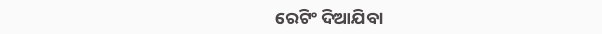ରେଟିଂ ଦିଆଯିବା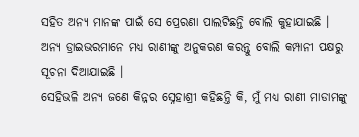ସହିତ ଅନ୍ୟ ମାନଙ୍କ ପାଇଁ ସେ ପ୍ରେରଣା ପାଲଟିଛନ୍ତି ବୋଲି କୁହାଯାଇଛି । ଅନ୍ୟ ଡ୍ରାଇଭରମାନେ ମଧ୍ୟ ରାଣୀଙ୍କୁ ଅନୁକରଣ କରନ୍ତୁ ବୋଲି କମ୍ପାନୀ ପକ୍ଷରୁ ସୂଚନା ଦିଆଯାଇଛି ।
ସେହିଭଳି ଅନ୍ୟ ଜଣେ କିନ୍ନର ସ୍ନେହାଶ୍ରୀ କହିଛନ୍ତି କି, ମୁଁ ମଧ୍ୟ ରାଣୀ ମାଡାମଙ୍କୁ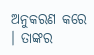ଅନୁକରଣ କରେ । ତାଙ୍କର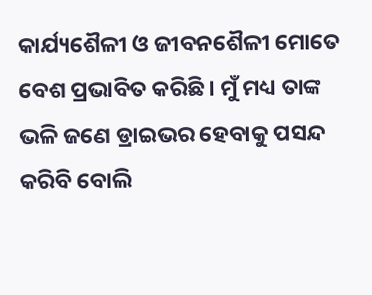କାର୍ଯ୍ୟଶୈଳୀ ଓ ଜୀବନଶୈଳୀ ମୋତେ ବେଶ ପ୍ରଭାବିତ କରିଛି । ମୁଁ ମଧ୍ୟ ତାଙ୍କ ଭଳି ଜଣେ ଡ୍ରାଇଭର ହେବାକୁ ପସନ୍ଦ କରିବି ବୋଲି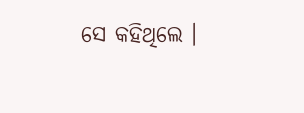ସେ କହିଥିଲେ ।